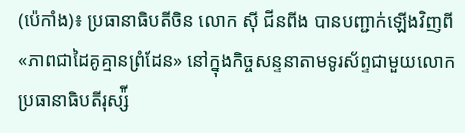(ប៉េកាំង)៖ ប្រធានាធិបតីចិន លោក ស៊ី ជីនពីង បានបញ្ជាក់ឡើងវិញពី «ភាពជាដៃគូគ្មានព្រំដែន» នៅក្នុងកិច្ចសន្ទនាតាមទូរស័ព្ទជាមួយលោកប្រធានាធិបតីរុស្ស៉ី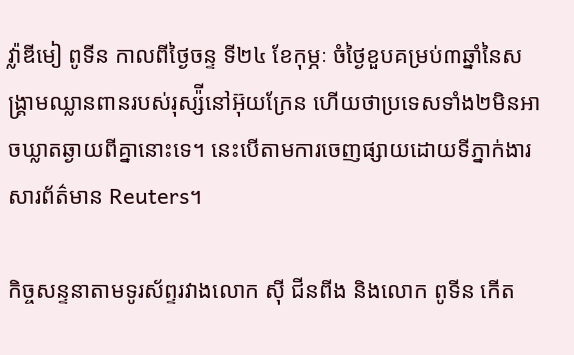វ៉្លាឌីមៀ ពូទីន កាលពីថ្ងៃចន្ទ ទី២៤ ខែកុម្ភៈ ចំថ្ងៃខួបគម្រប់៣ឆ្នាំនៃសង្រ្គាមឈ្លានពានរបស់រុស្ស៉ីនៅអ៊ុយក្រែន ហើយថាប្រទេសទាំង២មិនអាចឃ្លាតឆ្ងាយពីគ្នានោះទេ។ នេះបើតាមការចេញផ្សាយដោយទីភ្នាក់ងារសារព័ត៌មាន Reuters។

កិច្ចសន្ទនាតាមទូរស័ព្ទរវាងលោក ស៊ី ជីនពីង និងលោក ពូទីន កើត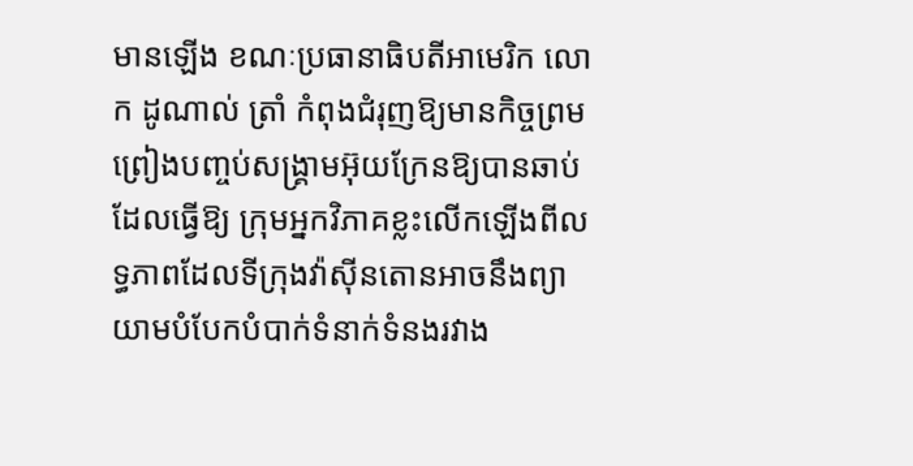មានឡើង ខណៈប្រធានាធិបតីអាមេរិក លោក ដូណាល់ ត្រាំ កំពុងជំរុញឱ្យមានកិច្ចព្រមព្រៀងបញ្ចប់សង្រ្គាមអ៊ុយក្រែនឱ្យបានឆាប់ដែលធ្វើឱ្យ ក្រុមអ្នកវិភាគខ្លះលើកឡើងពីលទ្ធភាពដែលទីក្រុងវ៉ាស៊ីនតោនអាចនឹងព្យាយាមបំបែកបំបាក់ទំនាក់ទំនងរវាង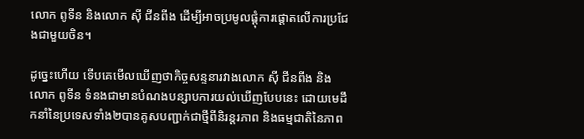លោក ពូទីន និងលោក ស៊ី ជីនពីង ដើម្បីអាចប្រមូលផ្ដុំការផ្តោតលើការប្រជែងជាមួយចិន។

ដូច្នេះហើយ ទើបគេមើលឃើញថាកិច្ចសន្ទនារវាងលោក ស៊ី ជីនពីង និងលោក ពូទីន ទំនងជាមានបំណងបន្សាបការយល់ឃើញបែបនេះ ដោយមេដឹកនាំនៃប្រទេសទាំង២បានគូសបញ្ជាក់ជាថ្មីពីនិរន្តរភាព និងធម្មជាតិនៃភាព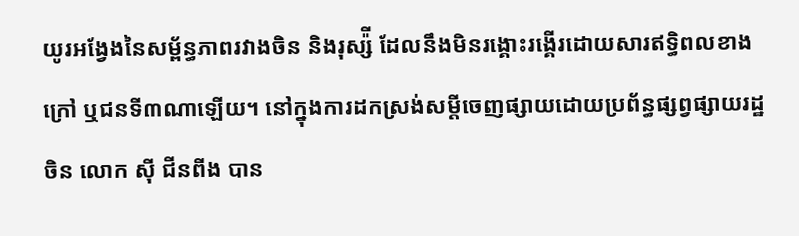យូរអង្វែងនៃសម្ព័ន្ធភាពរវាងចិន និងរុស្ស៉ី ដែលនឹងមិនរង្គោះរង្គើរដោយសារឥទ្ធិពលខាងក្រៅ ឬជនទី៣ណាឡើយ។ នៅក្នុងការដកស្រង់សម្ដីចេញផ្សាយដោយប្រព័ន្ធផ្សព្វផ្សាយរដ្ឋចិន លោក ស៊ី ជីនពីង បាន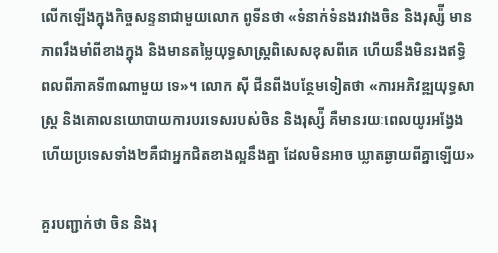លើកឡើងក្នុងកិច្ចសន្ទនាជាមួយលោក ពូទីនថា «ទំនាក់ទំនងរវាងចិន និងរុស្ស៉ី មានភាពរឹងមាំពីខាងក្នុង និងមានតម្លៃយុទ្ធសាស្ត្រពិសេសខុសពីគេ ហើយនឹងមិនរងឥទ្ធិពលពីភាគទី៣ណាមួយ ទេ»។ លោក ស៊ី ជីនពីងបន្ថែមទៀតថា «ការអភិវឌ្ឍយុទ្ធសាស្ត្រ និងគោលនយោបាយការបរទេសរបស់ចិន និងរុស្ស៉ី គឺមានរយៈពេលយូរអង្វែង ហើយប្រទេសទាំង២គឺជាអ្នកជិតខាងល្អនឹងគ្នា ដែលមិនអាច ឃ្លាតឆ្ងាយពីគ្នាឡើយ»

គួរបញ្ជាក់ថា ចិន និងរុ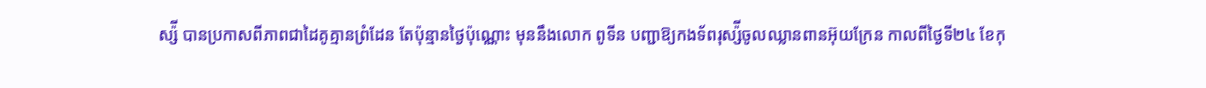ស្ស៉ី បានប្រកាសពីភាពជាដៃគូគ្មានព្រំដែន តែប៉ុន្មានថ្ងៃប៉ុណ្ណោះ មុននឹងលោក ពូទីន បញ្ជាឱ្យកងទ័ពរុស្ស៉ីចូលឈ្លានពានអ៊ុយក្រែន កាលពីថ្ងៃទី២៤ ខែកុ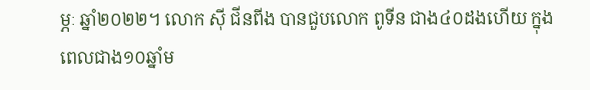ម្ភៈ ឆ្នាំ២០២២។ លោក ស៊ី ជីនពីង បានជួបលោក ពូទីន ជាង៤០ដងហើយ ក្នុងពេលជាង១០ឆ្នាំម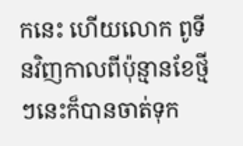កនេះ ហើយលោក ពូទីនវិញកាលពីប៉ុន្មានខែថ្មីៗនេះក៏បានចាត់ទុក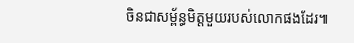ចិនជាសម្ព័ន្ធមិត្តមួយរបស់លោកផងដែរ៕